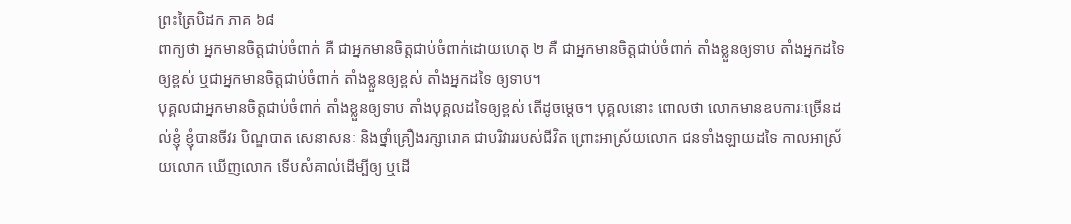ព្រះត្រៃបិដក ភាគ ៦៨
ពាក្យថា អ្នកមានចិត្តជាប់ចំពាក់ គឺ ជាអ្នកមានចិត្តជាប់ចំពាក់ដោយហេតុ ២ គឺ ជាអ្នកមានចិត្តជាប់ចំពាក់ តាំងខ្លួនឲ្យទាប តាំងអ្នកដទៃឲ្យខ្ពស់ ឬជាអ្នកមានចិត្តជាប់ចំពាក់ តាំងខ្លួនឲ្យខ្ពស់ តាំងអ្នកដទៃ ឲ្យទាប។
បុគ្គលជាអ្នកមានចិត្តជាប់ចំពាក់ តាំងខ្លួនឲ្យទាប តាំងបុគ្គលដទៃឲ្យខ្ពស់ តើដូចម្ដេច។ បុគ្គលនោះ ពោលថា លោកមានឧបការៈច្រើនដល់ខ្ញុំ ខ្ញុំបានចីវរ បិណ្ឌបាត សេនាសនៈ និងថ្នាំគ្រឿងរក្សារោគ ជាបរិវាររបស់ជីវិត ព្រោះអាស្រ័យលោក ជនទាំងឡាយដទៃ កាលអាស្រ័យលោក ឃើញលោក ទើបសំគាល់ដើម្បីឲ្យ ឬដើ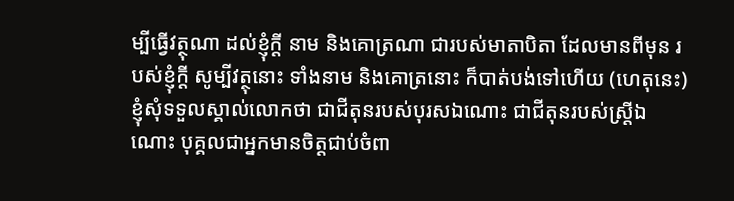ម្បីធ្វើវត្ថុណា ដល់ខ្ញុំក្តី នាម និងគោត្រណា ជារបស់មាតាបិតា ដែលមានពីមុន របស់ខ្ញុំក្តី សូម្បីវត្ថុនោះ ទាំងនាម និងគោត្រនោះ ក៏បាត់បង់ទៅហើយ (ហេតុនេះ) ខ្ញុំសុំទទួលស្គាល់លោកថា ជាជីតុនរបស់បុរសឯណោះ ជាជីតុនរបស់ស្ត្រីឯណោះ បុគ្គលជាអ្នកមានចិត្តជាប់ចំពា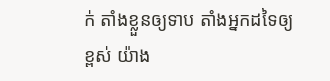ក់ តាំងខ្លួនឲ្យទាប តាំងអ្នកដទៃឲ្យខ្ពស់ យ៉ាង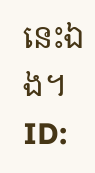នេះឯង។
ID: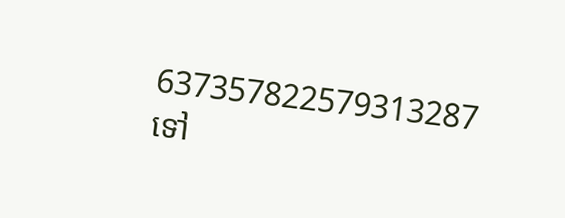637357822579313287
ទៅ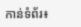កាន់ទំព័រ៖